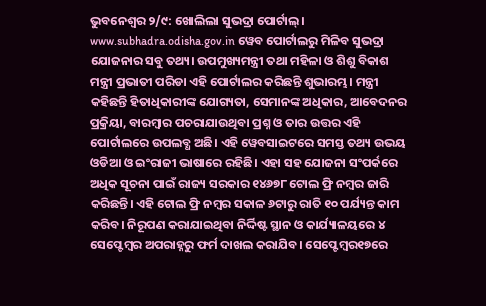ଭୁବନେଶ୍ବର ୨/୯: ଖୋଲିଲା ସୁଭଦ୍ରା ପୋର୍ଟାଲ୍। www.subhadra.odisha.gov.in ୱେବ ପୋର୍ଟାଲରୁ ମିଳିବ ସୁଭଦ୍ରା ଯୋଜନାର ସବୁ ତଥ୍ୟ। ଉପମୁଖ୍ୟମନ୍ତ୍ରୀ ତଥା ମହିଳା ଓ ଶିଶୁ ବିକାଶ ମନ୍ତ୍ରୀ ପ୍ରଭାତୀ ପରିଡା ଏହି ପୋର୍ଟାଲର କରିଛନ୍ତି ଶୁଭାରମ୍ଭ। ମନ୍ତ୍ରୀ କହିଛନ୍ତି ହିତାଧିକାରୀଙ୍କ ଯୋଗ୍ୟତା, ସେମାନଙ୍କ ଅଧିକାର, ଆବେଦନର ପ୍ରକ୍ରିୟା, ବାରମ୍ବାର ପଚରାଯାଉଥିବା ପ୍ରଶ୍ନ ଓ ତାର ଉତ୍ତର ଏହି ପୋର୍ଟାଲରେ ଉପଲବ୍ଧ ଅଛି। ଏହି ୱେବସାଇଟରେ ସମସ୍ତ ତଥ୍ୟ ଉଭୟ ଓଡିଆ ଓ ଇଂରାଜୀ ଭାଷାରେ ରହିଛି। ଏହା ସହ ଯୋଜନା ସଂପର୍କରେ ଅଧିକ ସୂଚନା ପାଇଁ ରାଜ୍ୟ ସରକାର ୧୪୬୭୮ ଟୋଲ ଫ୍ରି ନମ୍ବର ଜାରି କରିଛନ୍ତି। ଏହି ଟୋଲ ଫ୍ରି ନମ୍ବର ସକାଳ ୬ଟାରୁ ରାତି ୧୦ ପର୍ଯ୍ୟନ୍ତ କାମ କରିବ। ନିରୂପଣ କରାଯାଇଥିବା ନିର୍ଦ୍ଦିଷ୍ଟ ସ୍ଥାନ ଓ କାର୍ଯ୍ୟାଳୟରେ ୪ ସେପ୍ଟେମ୍ବର ଅପରାହ୍ନରୁ ଫର୍ମ ଦାଖଲ କରାଯିବ। ସେପ୍ଟେମ୍ବର୧୭ରେ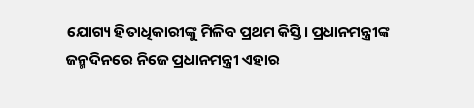ଯୋଗ୍ୟ ହିତାଧିକାରୀଙ୍କୁ ମିଳିବ ପ୍ରଥମ କିସ୍ତି। ପ୍ରଧାନମନ୍ତ୍ରୀଙ୍କ ଜନ୍ମଦିନରେ ନିଜେ ପ୍ରଧାନମନ୍ତ୍ରୀ ଏହାର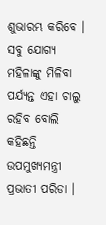ଶୁଭାରମ୍ଭ କରିବେ । ସବୁ ଯୋଗ୍ୟ ମହିଳାଙ୍କୁ ମିଳିବା ପର୍ଯ୍ୟନ୍ତ ଏହା ଚାଲୁ ରହିବ ବୋଲି କହିଛନ୍ତି ଉପମୁଖ୍ୟମନ୍ତ୍ରୀ ପ୍ରଭାତୀ ପରିଡା ।